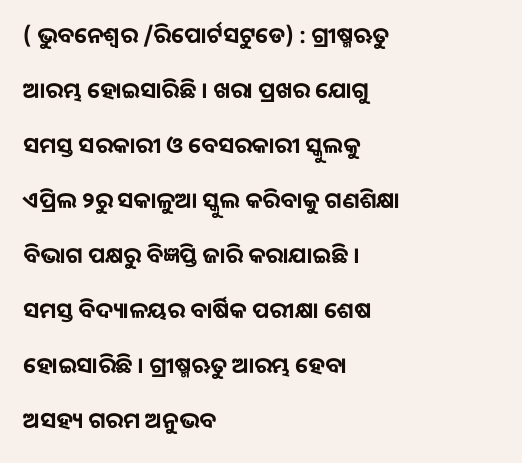( ଭୁବନେଶ୍ୱର /ରିପୋର୍ଟସଟୁଡେ) : ଗ୍ରୀଷ୍ମଋତୁ ଆରମ୍ଭ ହୋଇସାରିଛି । ଖରା ପ୍ରଖର ଯୋଗୁ ସମସ୍ତ ସରକାରୀ ଓ ବେସରକାରୀ ସ୍କୁଲକୁ ଏପ୍ରିଲ ୨ରୁ ସକାଳୁଆ ସ୍କୁଲ କରିବାକୁ ଗଣଶିକ୍ଷା ବିଭାଗ ପକ୍ଷରୁ ବିଜ୍ଞପ୍ତି ଜାରି କରାଯାଇଛି ।
ସମସ୍ତ ବିଦ୍ୟାଳୟର ବାର୍ଷିକ ପରୀକ୍ଷା ଶେଷ ହୋଇସାରିଛି । ଗ୍ରୀଷ୍ମଋତୁ ଆରମ୍ଭ ହେବା ଅସହ୍ୟ ଗରମ ଅନୁଭବ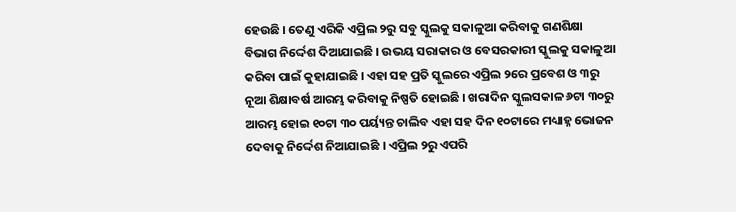ହେଉଛି । ତେଣୁ ଏରିକି ଏପ୍ରିଲ ୨ରୁ ସବୁ ସ୍କୁଲକୁ ସକାଳୁଆ କରିବାକୁ ଗଣଶିକ୍ଷା ବିଭାଗ ନିର୍ଦ୍ଦେଶ ଦିଆଯାଇଛି । ଉଭୟ ସରାକାର ଓ ବେସରକାରୀ ସ୍କୁଲକୁ ସକାଳୁଆ କରିବା ପାଇଁ କୁହାଯାଇଛି । ଏହା ସହ ପ୍ରତି ସ୍କୁଲରେ ଏପ୍ରିଲ ୨ରେ ପ୍ରବେଶ ଓ ୩ରୁ ନୂଆ ଶିକ୍ଷାବର୍ଷ ଆରମ୍ଭ କରିବାକୁ ନିଷ୍ପତି ହୋଇଛି । ଖରାଦିନ ସ୍କୁଲସକାଳ ୬ଟା ୩୦ରୁ ଆରମ୍ଭ ହୋଇ ୧୦ଟା ୩୦ ପର୍ୟ୍ୟନ୍ତ ଚାଲିବ ଏହା ସହ ଦିନ ୧୦ଟାରେ ମଧ୍ୟାହ୍ନ ଭୋଜନ ଦେବାକୁ ନିର୍ଦ୍ଦେଶ ନିଆଯାଇଛି । ଏପ୍ରିଲ ୨ରୁ ଏପରି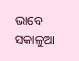ଭାବେ ସକାଳୁଆ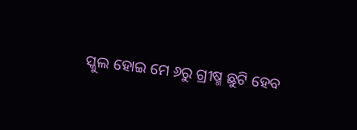ସ୍କୁଲ ହୋଇ ମେ ୬ରୁ ଗ୍ରୀଷ୍ମ ଛୁଟି ହେବ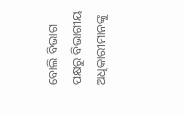ବୋଲି ବିଭାଗ ପକ୍ଷରୁ ବିଭାଗୀୟ ଅଧିକାରୀମାନଙ୍କୁ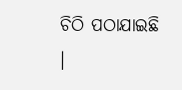ଚିଠି ପଠାଯାଇଛି ।